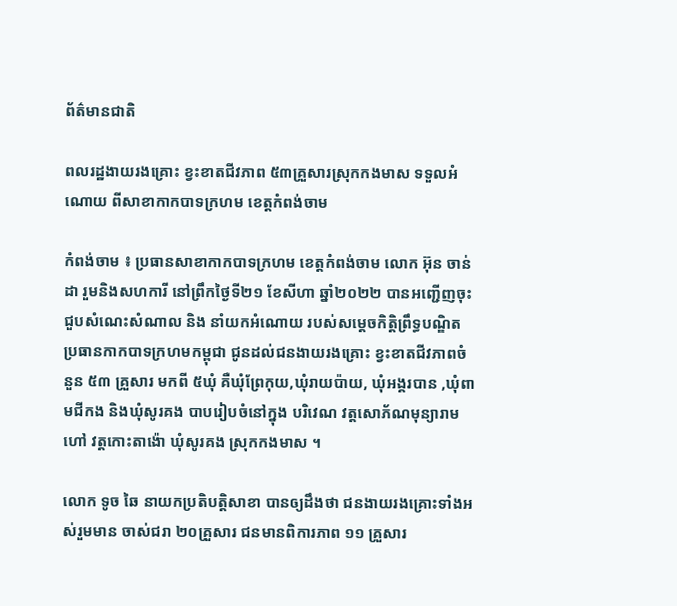ព័ត៌មានជាតិ

ពលរដ្ឋងាយរងគ្រោះ ខ្វះខាតជីវភាព ៥៣គ្រួសារស្រុកកងមាស ទទួលអំណោយ ពីសាខាកាកបាទក្រហម ខេត្តកំពង់ចាម

កំពង់ចាម ៖ ប្រធានសាខាកាកបាទក្រហម ខេត្តកំពង់ចាម លោក អ៊ុន ចាន់ដា រួមនិងសហការី នៅព្រឹកថ្ងៃទី២១ ខែសីហា ឆ្នាំ២០២២ បានអញ្ជើញចុះជួបសំណេះសំណាល និង នាំយកអំណោយ របស់សម្តេចកិត្តិព្រឹទ្ធបណ្ឌិត ប្រធានកាកបាទក្រហមកម្ពុជា ជូនដល់ជនងាយរងគ្រោះ ខ្វះខាតជីវភាពចំនួន ៥៣ គ្រួសារ មកពី ៥ឃុំ គឺឃុំព្រែកុយ,ឃុំរាយប៉ាយ, ឃុំអង្គរបាន ,ឃុំពាមជីកង និងឃុំសូរគង បាបរៀបចំនៅក្នុង បរិវេណ វត្តសោភ័ណមុន្យារាម ហៅ វត្តកោះតាង៉ោ ឃុំសូរគង ស្រុកកងមាស ។

លោក ទូច ឆៃ នាយកប្រតិបត្តិសាខា បានឲ្យដឹងថា ជនងាយរងគ្រោះទាំងអស់រួមមាន ចាស់ជរា ២០គ្រួសារ ជនមានពិការភាព ១១ គ្រួសារ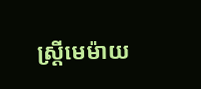ស្ត្រីមេម៉ាយ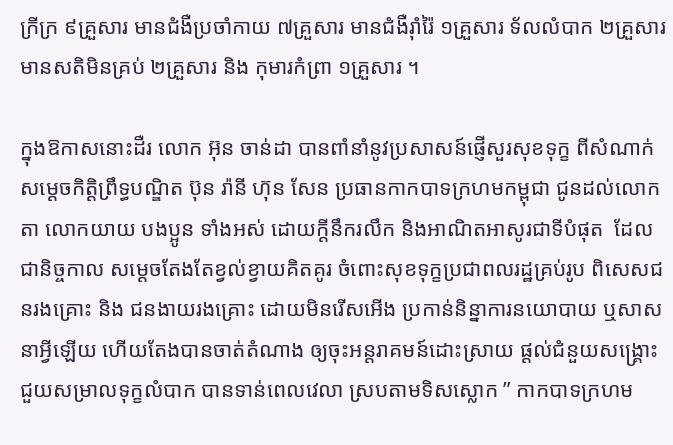ក្រីក្រ ៩គ្រួសារ មានជំងឺប្រចាំកាយ ៧គ្រួសារ មានជំងឺរ៉ាំរ៉ៃ ១គ្រួសារ ទ័លលំបាក ២គ្រួសារ មានសតិមិនគ្រប់ ២គ្រួសារ និង កុមារកំព្រា ១គ្រួសារ ។

ក្នុងឱកាសនោះដឺរ លោក អ៊ុន ចាន់ដា បានពាំនាំនូវប្រសាសន៍ផ្ញើសួរសុខទុក្ខ ពីសំណាក់សម្ដេចកិត្ដិព្រឹទ្ធបណ្ឌិត ប៊ុន រ៉ានី ហ៊ុន សែន ប្រធានកាកបាទក្រហមកម្ពុជា ជូនដល់លោកតា លោកយាយ បងប្អូន ទាំងអស់ ដោយក្តីនឹករលឹក និងអាណិតអាសូរជាទីបំផុត  ដែល ជានិច្ចកាល សម្ដេចតែងតែខ្វល់ខ្វាយគិតគូរ ចំពោះសុខទុក្ខប្រជាពលរដ្ឋគ្រប់រូប ពិសេសជនរងគ្រោះ និង ជនងាយរងគ្រោះ ដោយមិនរើសអើង ប្រកាន់និន្នាការនយោបាយ ឬសាសនាអ្វីឡើយ ហើយតែងបានចាត់តំណាង ឲ្យចុះអន្តរាគមន៍ដោះស្រាយ ផ្តល់ជំនួយសង្រ្គោះ ជួយសម្រាលទុក្ខលំបាក បានទាន់ពេលវេលា ស្របតាមទិសស្លោក ” កាកបាទក្រហម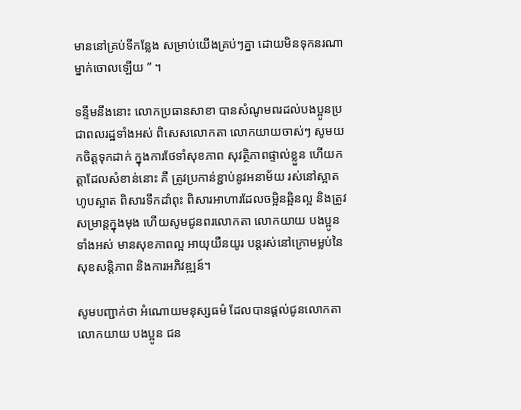មាននៅគ្រប់ទីកន្លែង សម្រាប់យើងគ្រប់ៗគ្នា ដោយមិនទុកនរណាម្នាក់ចោលឡើយ ” ។

ទន្ទឹមនឹងនោះ លោកប្រធានសាខា បានសំណូមពរដល់បងប្អូនប្រជាពលរដ្ឋទាំងអស់ ពិសេសលោកតា លោកយាយចាស់ៗ សូមយកចិត្តទុកដាក់ ក្នុងការថែទាំសុខភាព សុវត្ថិភាពផ្ទាល់ខ្លួន ហើយកត្តាដែលសំខាន់នោះ គឺ ត្រូវប្រកាន់ខ្ជាប់នូវអនាម័យ រស់នៅស្អាត ហូបស្អាត ពិសារទឹកដាំពុះ ពិសារអាហារដែលចម្អិនឆ្អិនល្អ និងត្រូវសម្រាន្តក្នុងមុង ហើយសូមជូនពរលោកតា លោកយាយ បងប្អូនទាំងអស់ មានសុខភាពល្អ អាយុយឺនយូរ បន្តរស់នៅក្រោមម្លប់នៃសុខសន្តិភាព និងការអភិវឌ្ឍន៍។

សូមបញ្ជាក់ថា អំណោយមនុស្សធម៌ ដែលបានផ្តល់ជូនលោកតា លោកយាយ បងប្អូន ជន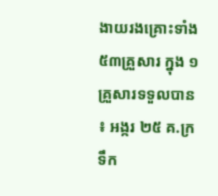ងាយរងគ្រោះទាំង ៥៣គ្រួសារ ក្នុង ១ គ្រួសារទទួលបាន ៖ អង្ករ ២៥ គ.ក្រ ទឹក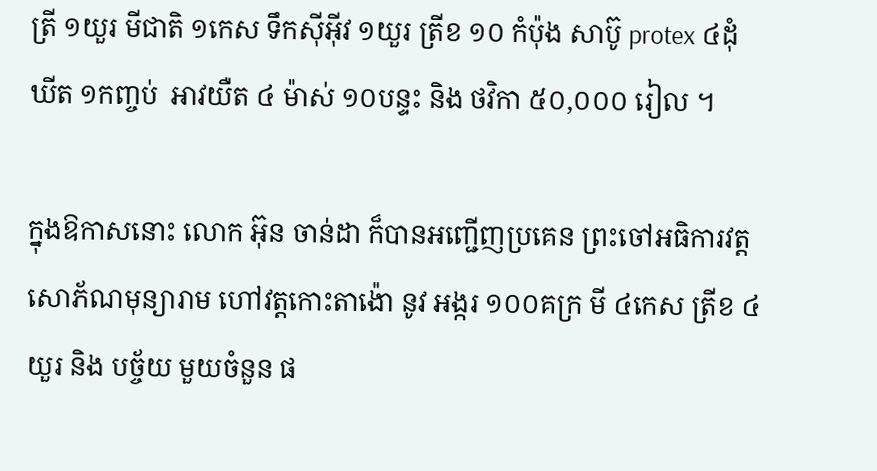ត្រី ១យួរ មីជាតិ ១កេស ទឹកស៊ីអ៊ីវ ១យួរ ត្រីខ ១០ កំប៉ុង សាប៊ូ protex ៤ដុំ ឃីត ១កញ្ចប់  អាវយឺត ៤ ម៉ាស់ ១០បន្ទះ និង ថវិកា ៥០,០០០ រៀល ។

ក្នុងឱកាសនោះ លោក អ៊ុន ចាន់ដា ក៏បានអញ្ជើញប្រគេន ព្រះចៅអធិការវត្តសោភ័ណមុន្យារាម ហៅវត្តកោះតាង៉ោ នូវ អង្ករ ១០០គក្រ មី ៤កេស ត្រីខ ៤យួរ និង បច្ច័យ មួយចំនួន ផ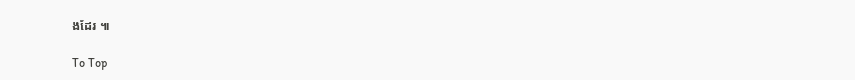ងដែរ ៕

To Top